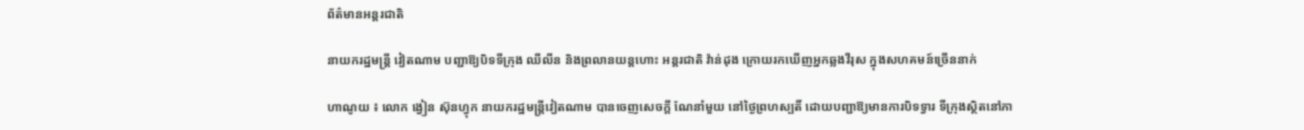ព័ត៌មានអន្តរជាតិ

នាយករដ្ឋមន្រ្តី វៀតណាម បញ្ជាឱ្យបិទទីក្រុង ឈីលីន និងព្រលានយន្តហោះ អន្តរជាតិ វ៉ាន់ដុង ក្រោយរកឃើញអ្នកឆ្លងវីរុស ក្នុងសហគមន៍ច្រើននាក់

ហាណូយ ៖ លោក ង្វៀន ស៊ុនហ្វុក នាយករដ្ឋមន្រ្តីវៀតណាម បានចេញសេចក្តី ណែនាំមួយ នៅថ្ងៃព្រហស្បតិ៍ ដោយបញ្ជាឱ្យមានការបិទទ្វារ ទីក្រុងស្ថិតនៅភា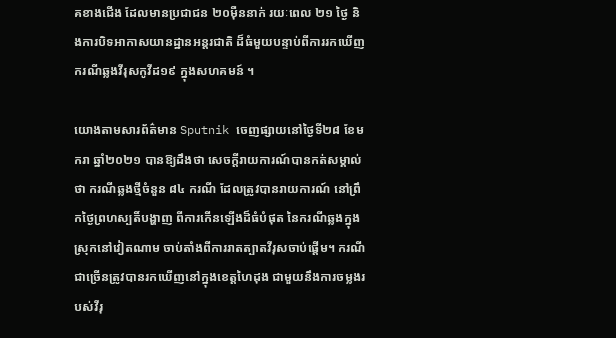គខាងជើង ដែលមានប្រជាជន ២០ម៉ឺននាក់ រយៈពេល ២១ ថ្ងៃ និងការបិទអាកាសយានដ្ឋានអន្តរជាតិ ដ៏ធំមួយបន្ទាប់ពីការរកឃើញ ករណីឆ្លងវីរុសកូវីដ១៩ ក្នុងសហគមន៍ ។

យោងតាមសារព័ត៌មាន Sputnik ចេញផ្សាយនៅថ្ងៃទី២៨ ខែមករា ឆ្នាំ២០២១ បានឱ្យដឹងថា សេចក្តីរាយការណ៍បានកត់សម្គាល់ថា ករណីឆ្លងថ្មីចំនួន ៨៤ ករណី ដែលត្រូវបានរាយការណ៍ នៅព្រឹកថ្ងៃព្រហស្បតិ៍បង្ហាញ ពីការកើនឡើងដ៏ធំបំផុត នៃករណីឆ្លងក្នុងស្រុកនៅវៀតណាម ចាប់តាំងពីការរាតត្បាតវីរុសចាប់ផ្តើម។ ករណីជាច្រើនត្រូវបានរកឃើញនៅក្នុងខេត្តហៃដុង ជាមួយនឹងការចម្លងរបស់វីរុ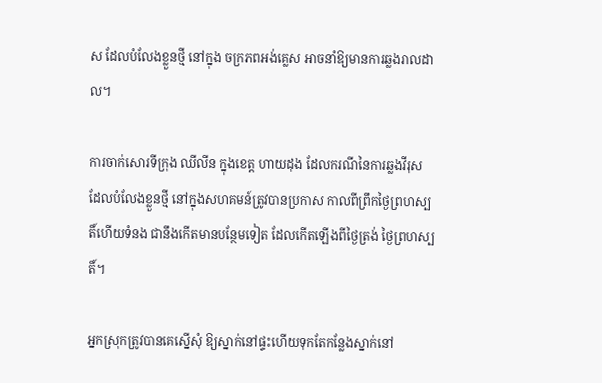ស ដែលបំលែងខ្លួនថ្មី នៅក្នុង ចក្រភពអង់គ្លេស អាចនាំឱ្យមានការឆ្លងរាលដាល។

ការចាក់សោរទីក្រុង ឈីលីន ក្នុងខេត្ត ហាយដុង ដែលករណីនៃការឆ្លងវីរុស ដែលបំលែងខ្លួនថ្មី នៅក្នុងសហគមន៍ត្រូវបានប្រកាស កាលពីព្រឹកថ្ងៃព្រហស្បតិ៍ហើយទំនង ជានឹងកើតមានបន្ថែមទៀត ដែលកើតឡើងពីថ្ងៃត្រង់ ថ្ងៃព្រហស្បតិ៍។

អ្នកស្រុកត្រូវបានគេស្នើសុំ ឱ្យស្នាក់នៅផ្ទះហើយទុកតែកន្លែងស្នាក់នៅ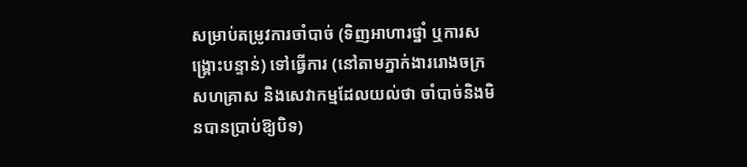សម្រាប់តម្រូវការចាំបាច់ (ទិញអាហារថ្នាំ ឬការសង្គ្រោះបន្ទាន់) ទៅធ្វើការ (នៅតាមភ្នាក់ងាររោងចក្រសហគ្រាស និងសេវាកម្មដែលយល់ថា ចាំបាច់និងមិនបានប្រាប់ឱ្យបិទ)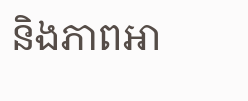និងភាពអា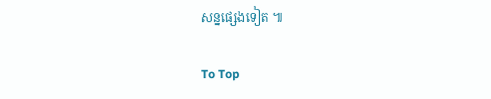សន្នផ្សេងទៀត ៕

To Top